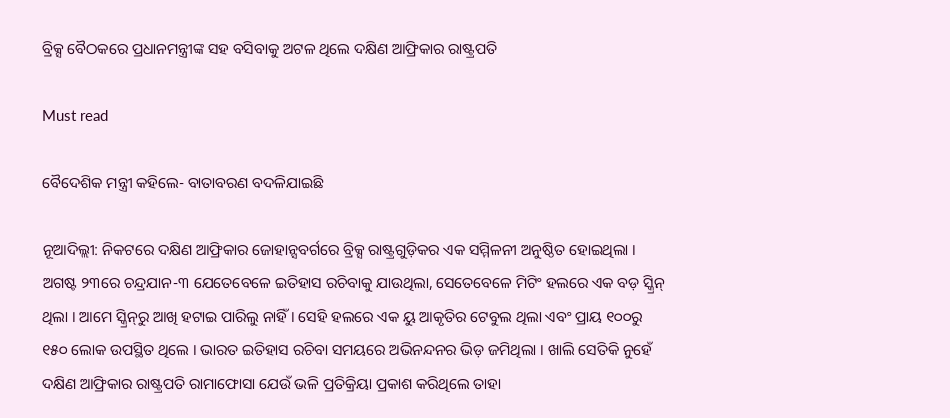ବ୍ରିକ୍ସ ବୈଠକରେ ପ୍ରଧାନମନ୍ତ୍ରୀଙ୍କ ସହ ବସିବାକୁ ଅଟଳ ଥିଲେ ଦକ୍ଷିଣ ଆଫ୍ରିକାର ରାଷ୍ଟ୍ରପତି

Must read

ବୈଦେଶିକ ମନ୍ତ୍ରୀ କହିଲେ- ବାତାବରଣ ବଦଳିଯାଇଛି

ନୂଆଦିଲ୍ଲୀ: ନିକଟରେ ଦକ୍ଷିଣ ଆଫ୍ରିକାର ଜୋହାନ୍ସବର୍ଗରେ ବ୍ରିକ୍ସ ରାଷ୍ଟ୍ରଗୁଡ଼ିକର ଏକ ସମ୍ମିଳନୀ ଅନୁଷ୍ଠିତ ହୋଇଥିଲା । ଅଗଷ୍ଟ ୨୩ରେ ଚନ୍ଦ୍ରଯାନ-୩ ଯେତେବେଳେ ଇତିହାସ ରଚିବାକୁ ଯାଉଥିଲା, ସେତେବେଳେ ମିଟିଂ ହଲରେ ଏକ ବଡ଼ ସ୍କ୍ରିନ୍ ଥିଲା । ଆମେ ସ୍କ୍ରିନ୍‌ରୁ ଆଖି ହଟାଇ ପାରିଲୁ ନାହିଁ । ସେହି ହଲରେ ଏକ ୟୁ ଆକୃତିର ଟେବୁଲ ଥିଲା ଏବଂ ପ୍ରାୟ ୧୦୦ରୁ ୧୫୦ ଲୋକ ଉପସ୍ଥିତ ଥିଲେ । ଭାରତ ଇତିହାସ ରଚିବା ସମୟରେ ଅଭିନନ୍ଦନର ଭିଡ଼ ଜମିଥିଲା । ଖାଲି ସେତିକି ନୁହେଁ ଦକ୍ଷିଣ ଆଫ୍ରିକାର ରାଷ୍ଟ୍ରପତି ରାମାଫୋସା ଯେଉଁ ଭଳି ପ୍ରତିକ୍ରିୟା ପ୍ରକାଶ କରିଥିଲେ ତାହା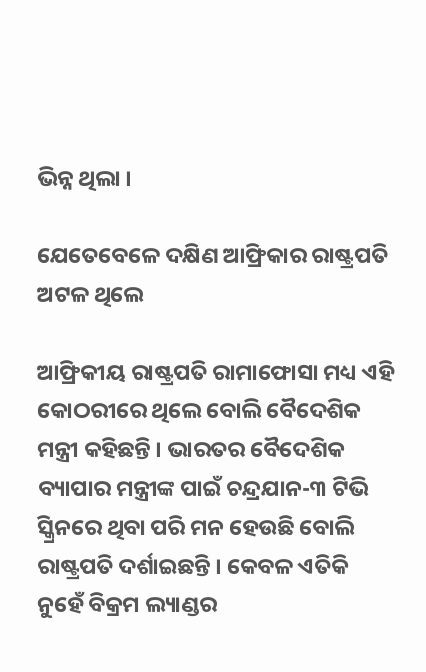ଭିନ୍ନ ଥିଲା ।

ଯେତେବେଳେ ଦକ୍ଷିଣ ଆଫ୍ରିକାର ରାଷ୍ଟ୍ରପତି ଅଟଳ ଥିଲେ

ଆଫ୍ରିକୀୟ ରାଷ୍ଟ୍ରପତି ରାମାଫୋସା ମଧ୍ୟ ଏହି କୋଠରୀରେ ଥିଲେ ବୋଲି ବୈଦେଶିକ ମନ୍ତ୍ରୀ କହିଛନ୍ତି । ଭାରତର ବୈଦେଶିକ ବ୍ୟାପାର ମନ୍ତ୍ରୀଙ୍କ ପାଇଁ ଚନ୍ଦ୍ରଯାନ-୩ ଟିଭି ସ୍କ୍ରିନରେ ଥିବା ପରି ମନ ହେଉଛି ବୋଲି ରାଷ୍ଟ୍ରପତି ଦର୍ଶାଇଛନ୍ତି । କେବଳ ଏତିକି ନୁହେଁ ବିକ୍ରମ ଲ୍ୟାଣ୍ଡର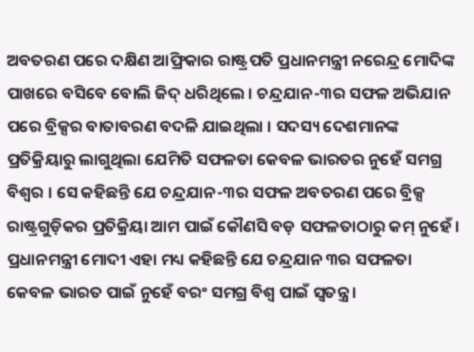ଅବତରଣ ପରେ ଦକ୍ଷିଣ ଆଫ୍ରିକାର ରାଷ୍ଟ୍ରପତି ପ୍ରଧାନମନ୍ତ୍ରୀ ନରେନ୍ଦ୍ର ମୋଦିଙ୍କ ପାଖରେ ବସିବେ ବୋଲି ଜିଦ୍ ଧରିଥିଲେ । ଚନ୍ଦ୍ରଯାନ-୩ର ସଫଳ ଅଭିଯାନ ପରେ ବ୍ରିକ୍ସର ବାତାବରଣ ବଦଳି ଯାଇଥିଲା । ସଦସ୍ୟ ଦେଶମାନଙ୍କ ପ୍ରତିକ୍ରିୟାରୁ ଲାଗୁଥିଲା ଯେମିତି ସଫଳତା କେବଳ ଭାରତର ନୁହେଁ ସମଗ୍ର ବିଶ୍ୱର । ସେ କହିଛନ୍ତି ଯେ ଚନ୍ଦ୍ରଯାନ-୩ର ସଫଳ ଅବତରଣ ପରେ ବ୍ରିକ୍ସ ରାଷ୍ଟ୍ରଗୁଡ଼ିକର ପ୍ରତିକ୍ରିୟା ଆମ ପାଇଁ କୌଣସି ବଡ଼ ସଫଳତାଠାରୁ କମ୍ ନୁହେଁ ।  ପ୍ରଧାନମନ୍ତ୍ରୀ ମୋଦୀ ଏହା ମଧ୍ୟ କହିଛନ୍ତି ଯେ ଚନ୍ଦ୍ରଯାନ ୩ର ସଫଳତା କେବଳ ଭାରତ ପାଇଁ ନୁହେଁ ବରଂ ସମଗ୍ର ବିଶ୍ୱ ପାଇଁ ସ୍ୱତନ୍ତ୍ର ।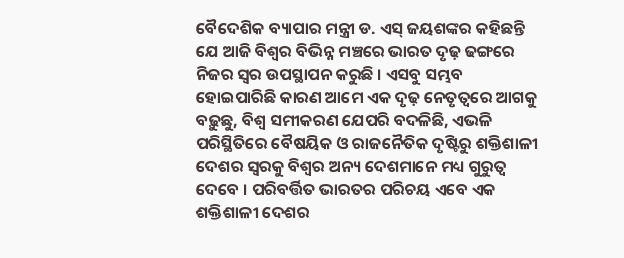ବୈଦେଶିକ ବ୍ୟାପାର ମନ୍ତ୍ରୀ ଡ. ଏସ୍ ଜୟଶଙ୍କର କହିଛନ୍ତି ଯେ ଆଜି ବିଶ୍ୱର ବିଭିନ୍ନ ମଞ୍ଚରେ ଭାରତ ଦୃଢ଼ ଢଙ୍ଗରେ ନିଜର ସ୍ୱର ଉପସ୍ଥାପନ କରୁଛି । ଏସବୁ ସମ୍ଭବ ହୋଇପାରିଛି କାରଣ ଆମେ ଏକ ଦୃଢ଼ ନେତୃତ୍ୱରେ ଆଗକୁ ବଢ଼ୁଛୁ, ବିଶ୍ୱ ସମୀକରଣ ଯେପରି ବଦଳିଛି, ଏଭଳି ପରିସ୍ଥିତିରେ ବୈଷୟିକ ଓ ରାଜନୈତିକ ଦୃଷ୍ଟିରୁ ଶକ୍ତିଶାଳୀ ଦେଶର ସ୍ୱରକୁ ବିଶ୍ୱର ଅନ୍ୟ ଦେଶମାନେ ମଧ୍ୟ ଗୁରୁତ୍ୱ ଦେବେ । ପରିବର୍ତ୍ତିତ ଭାରତର ପରିଚୟ ଏବେ ଏକ ଶକ୍ତିଶାଳୀ ଦେଶର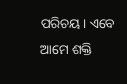ପରିଚୟ। ଏବେ ଆମେ ଶକ୍ତି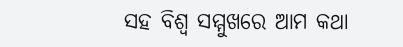ସହ ବିଶ୍ୱ ସମ୍ମୁଖରେ ଆମ କଥା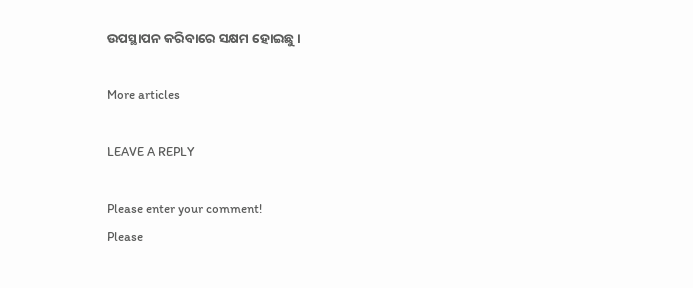ଉପସ୍ଥାପନ କରିବାରେ ସକ୍ଷମ ହୋଇଛୁ ।

More articles

LEAVE A REPLY

Please enter your comment!
Please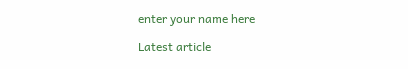enter your name here

Latest article